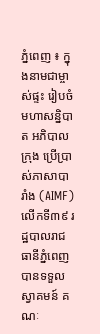ភ្នំពេញ ៖ ក្នុងនាមជាម្ចាស់ផ្ទះ រៀបចំមហាសន្និបាត អភិបាលក្រុង ប្រើប្រាស់ភាសាបារាំង (AIMF) លើកទី៣៩ រដ្ឋបាលរាជធានីភ្នំពេញ បានទទួលស្វាគមន៍ គណៈ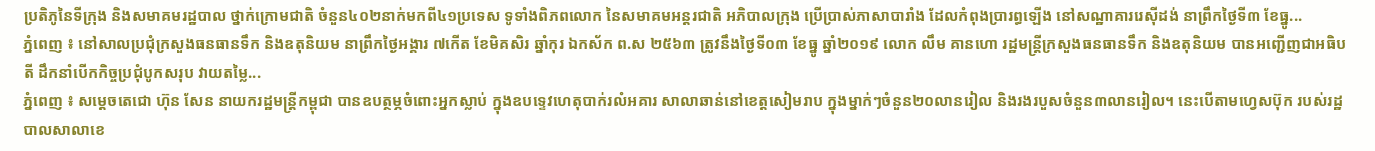ប្រតិភូនៃទីក្រុង និងសមាគមរដ្ឋបាល ថ្នាក់ក្រោមជាតិ ចំនួន៤០២នាក់មកពី៤១ប្រទេស ទូទាំងពិភពលោក នៃសមាគមអន្តរជាតិ អភិបាលក្រុង ប្រើប្រាស់ភាសាបារាំង ដែលកំពុងប្រារព្ធឡើង នៅសណ្ឋាគាររេស៊ីដង់ នាព្រឹកថ្ងៃទី៣ ខែធ្នូ...
ភ្នំពេញ ៖ នៅសាលប្រជុំក្រសួងធនធានទឹក និងឧតុនិយម នាព្រឹកថ្ងៃអង្គារ ៧កើត ខែមិគសិរ ឆ្នាំកុរ ឯកស័ក ព.ស ២៥៦៣ ត្រូវនឹងថ្ងៃទី០៣ ខែធ្នូ ឆ្នាំ២០១៩ លោក លឹម គានហោ រដ្ឋមន្រ្តីក្រសួងធនធានទឹក និងឧតុនិយម បានអញ្ជើញជាអធិបតី ដឹកនាំបើកកិច្ចប្រជុំបូកសរុប វាយតម្លៃ...
ភ្នំពេញ ៖ សម្តេចតេជោ ហ៊ុន សែន នាយករដ្ឋមន្រ្តីកម្ពុជា បានឧបត្ថម្ភចំពោះអ្នកស្លាប់ ក្នុងឧបទ្ទេវហេតុបាក់រលំអគារ សាលាឆាន់នៅខេត្តសៀមរាប ក្នុងម្នាក់ៗចំនួន២០លានរៀល និងរងរបួសចំនួន៣លានរៀល។ នេះបើតាមហ្វេសប៊ុក របស់រដ្ឋបាលសាលាខេ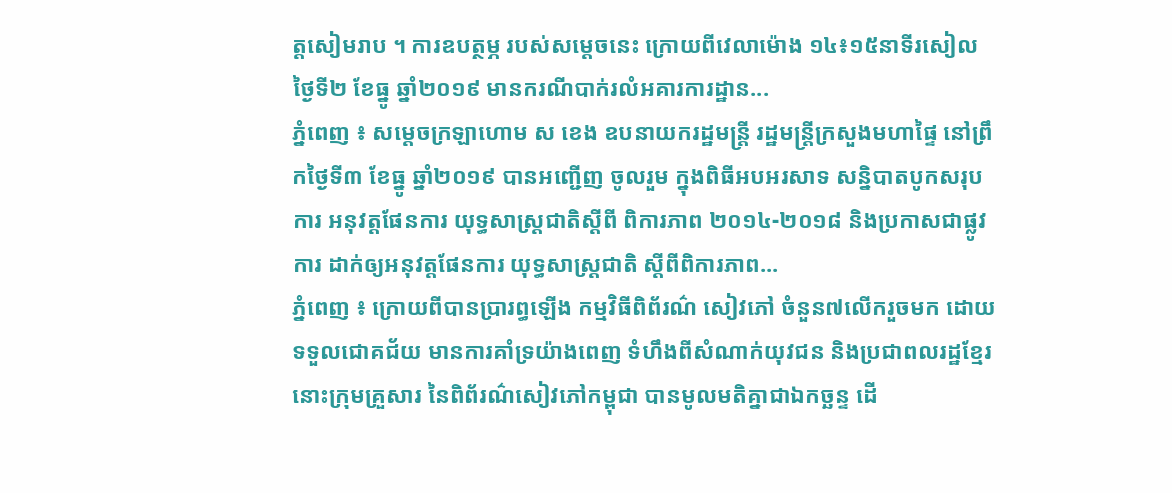ត្តសៀមរាប ។ ការឧបត្ថម្ភ របស់សម្តេចនេះ ក្រោយពីវេលាម៉ោង ១៤៖១៥នាទីរសៀល ថ្ងៃទី២ ខែធ្នូ ឆ្នាំ២០១៩ មានករណីបាក់រលំអគារការដ្ឋាន...
ភ្នំពេញ ៖ សម្តេចក្រឡាហោម ស ខេង ឧបនាយករដ្ឋមន្ត្រី រដ្ឋមន្ត្រីក្រសួងមហាផ្ទៃ នៅព្រឹកថ្ងៃទី៣ ខែធ្នូ ឆ្នាំ២០១៩ បានអញ្ជើញ ចូលរួម ក្នុងពិធីអបអរសាទ សន្និបាតបូកសរុបការ អនុវត្តផែនការ យុទ្ធសាស្ត្រជាតិស្តីពី ពិការភាព ២០១៤-២០១៨ និងប្រកាសជាផ្លូវការ ដាក់ឲ្យអនុវត្តផែនការ យុទ្ធសាស្ត្រជាតិ ស្តីពីពិការភាព...
ភ្នំពេញ ៖ ក្រោយពីបានប្រារព្ធឡើង កម្មវិធីពិព័រណ៌ សៀវភៅ ចំនួន៧លើករួចមក ដោយទទួលជោគជ័យ មានការគាំទ្រយ៉ាងពេញ ទំហឹងពីសំណាក់យុវជន និងប្រជាពលរដ្ឋខ្មែរ នោះក្រុមគ្រួសារ នៃពិព័រណ៌សៀវភៅកម្ពុជា បានមូលមតិគ្នាជាឯកច្ឆន្ទ ដើ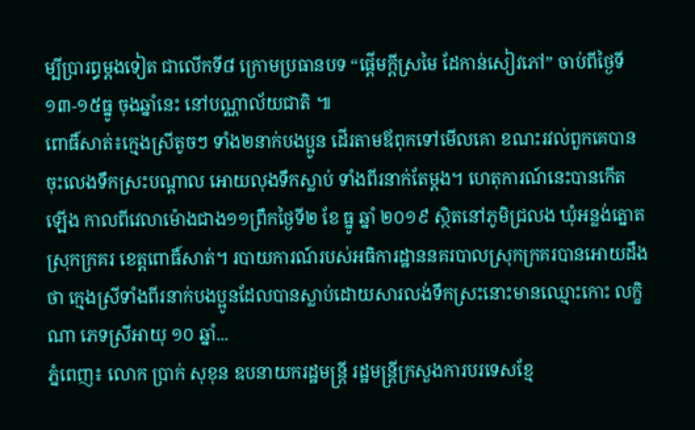ម្បីប្រារព្ធម្តងទៀត ជាលើកទី៨ ក្រោមប្រធានបទ “ផ្តើមក្តីស្រមៃ ដែកាន់សៀវភៅ” ចាប់ពីថ្ងៃទី១៣-១៥ធ្នូ ចុងឆ្នាំនេះ នៅបណ្ណាល័យជាតិ ៕
ពោធិ៍សាត់៖ក្មេងស្រីតូចៗ ទាំង២នាក់បងប្អូន ដើរតាមឪពុកទៅមើលគោ ខណះរវល់ពួកគេបានចុះលេងទឹកស្រះបណ្តាល អោយលុងទឹកស្លាប់ ទាំងពីរនាក់តែម្តង។ ហេតុការណ៍នេះបានកើតឡើង កាលពីវេលាម៉ោងជាង១១ព្រឹកថ្ងៃទី២ ខែ ធ្នូ ឆ្នាំ ២០១៩ ស្ថិតនៅភូមិជ្រលង ឃុំអន្លង់ត្នោត ស្រុកក្រគរ ខេត្តពោធិ៍សាត់។ របាយការណ៍របស់អធិការដ្ឋាននគរបាលស្រុកក្រគរបានអោយដឹងថា ក្មេងស្រីទាំងពីរនាក់បងប្អូនដែលបានស្លាប់ដោយសារលង់ទឹកស្រះនោះមានឈ្មោះកោះ លក្ខិណា ភេទស្រីអាយុ ១០ ឆ្នាំ...
ភ្នំពេញ៖ លោក ប្រាក់ សុខុន ឧបនាយករដ្ឋមន្ត្រី រដ្ឋមន្ត្រីក្រសួងការបរទេសខ្មែ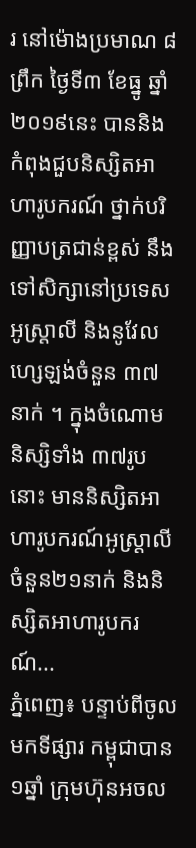រ នៅម៉ោងប្រមាណ ៨ព្រឹក ថ្ងៃទី៣ ខែធ្នូ ឆ្នាំ២០១៩នេះ បាននិងកំពុងជួបនិស្សិតអាហារូបករណ៍ ថ្នាក់បរិញ្ញាបត្រជាន់ខ្ពស់ នឹងទៅសិក្សានៅប្រទេសអូស្រ្តាលី និងនូវែលហ្សេឡង់ចំនួន ៣៧នាក់ ។ ក្នុងចំណោមនិស្សិទាំង ៣៧រូបនោះ មាននិស្សិតអាហារូបករណ៍អូស្រ្តាលី ចំនួន២១នាក់ និងនិស្សិតអាហារូបករណ៍...
ភ្នំពេញ៖ បន្ទាប់ពីចូលមកទីផ្សារ កម្ពុជាបាន ១ឆ្នាំ ក្រុមហ៊ុនអចល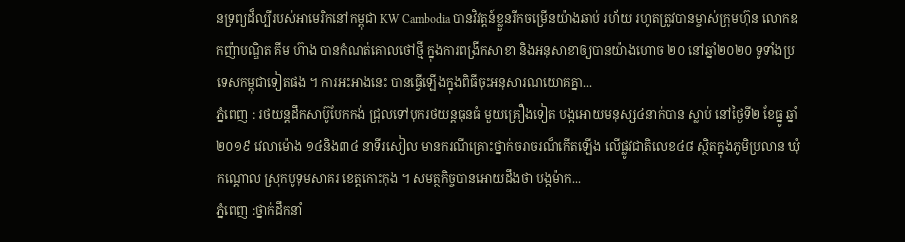នទ្រព្យដ៏ល្បីរបស់អាមេរិកនៅកម្ពុជា KW Cambodia បានវិវត្តន៍ខ្លួនរីកចម្រើនយ៉ាងឆាប់ រហ័យ រហូតត្រូវបានម្ចាស់ក្រុមហ៊ុន លោកឧកញ៉ាបណ្ឌិត គីម ហ៊ាង បានកំណត់គោលថៅថ្មី ក្នុងការពង្រីកសាខា និងអនុសាខាឲ្យបានយ៉ាងហោច ២០ នៅឆ្នាំ២០២០ ទូទាំងប្រទេសកម្ពុជាទៀតផង ។ ការអះអាងនេះ បានធ្វើឡើងក្នុងពិធីចុះអនុសារណយោគគ្នា...
ភ្នំពេញ : រថយន្តដឹកសាប៊ូបែកកង់ ជ្រុលទៅបុករថយន្តធុនធំ មួយគ្រឿងទៀត បង្កអោយមនុស្ស៤នាក់បាន ស្លាប់ នៅថ្ងៃទី២ ខែធ្នូ ឆ្នាំ២០១៩ វេលាម៉ោង ១៤និង៣៤ នាទីរសៀល មានករណីគ្រោះថ្នាក់ចរាចរណ៏កើតឡើង លើផ្លូវជាតិលេខ៤៨ ស្ថិតក្នុងភូមិប្រលាន ឃុំកណ្តោល ស្រុកបូទុមសាគរ ខេត្តកោះកុង ។ សមត្ថកិច្ចបានអោយដឹងថា បង្កម៉ាក...
ភ្នំពេញ :ថ្នាក់ដឹកនាំ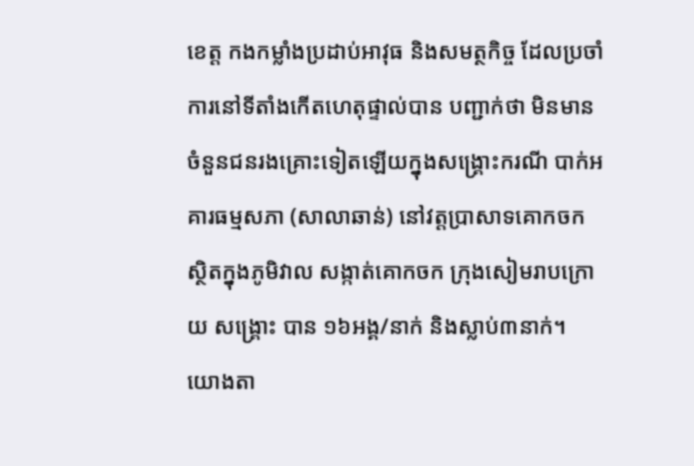ខេត្ត កងកម្លាំងប្រដាប់អាវុធ និងសមត្ថកិច្ច ដែលប្រចាំការនៅទីតាំងកេីតហេតុផ្ទាល់បាន បញ្ជាក់ថា មិនមានចំនួនជនរងគ្រោះទៀតឡើយក្នុងសង្គ្រោះករណី បាក់អគារធម្មសភា (សាលាឆាន់) នៅវត្តប្រាសាទគោកចក ស្ថិតក្នុងភូមិវាល សង្កាត់គោកចក ក្រុងសៀមរាបក្រោយ សង្រ្គោះ បាន ១៦អង្គ/នាក់ និងស្លាប់៣នាក់។ យោងតា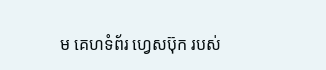ម គេហទំព័រ ហ្វេសប៊ុក របស់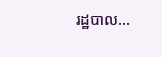រដ្ឋបាល...